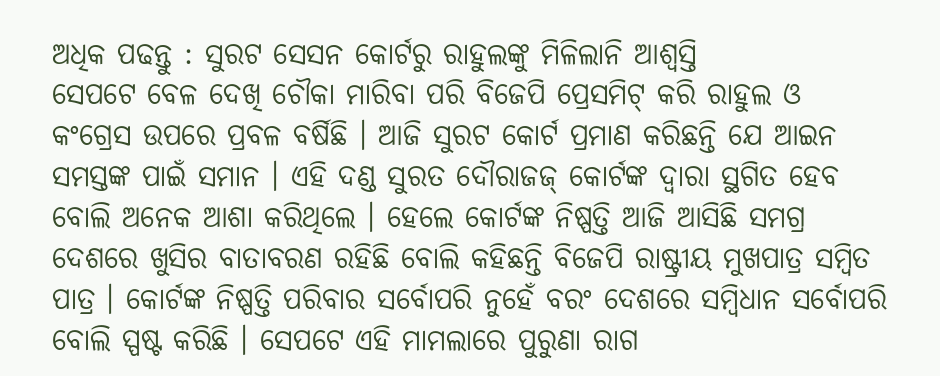ଅଧିକ ପଢନ୍ତୁ : ସୁରଟ ସେସନ କୋର୍ଟରୁ ରାହୁଲଙ୍କୁ ମିଳିଲାନି ଆଶ୍ୱସ୍ତି
ସେପଟେ ବେଳ ଦେଖି ଚୌକା ମାରିବା ପରି ବିଜେପି ପ୍ରେସମିଟ୍ କରି ରାହୁଲ ଓ କଂଗ୍ରେସ ଉପରେ ପ୍ରବଳ ବର୍ଷିଛି । ଆଜି ସୁରଟ କୋର୍ଟ ପ୍ରମାଣ କରିଛନ୍ତି ଯେ ଆଇନ ସମସ୍ତଙ୍କ ପାଇଁ ସମାନ । ଏହି ଦଣ୍ଡ ସୁରତ ଦୌରାଜଜ୍ କୋର୍ଟଙ୍କ ଦ୍ବାରା ସ୍ଥଗିତ ହେବ ବୋଲି ଅନେକ ଆଶା କରିଥିଲେ । ହେଲେ କୋର୍ଟଙ୍କ ନିଷ୍ପତ୍ତି ଆଜି ଆସିଛି ସମଗ୍ର ଦେଶରେ ଖୁସିର ବାତାବରଣ ରହିଛି ବୋଲି କହିଛନ୍ତି ବିଜେପି ରାଷ୍ଟ୍ରୀୟ ମୁଖପାତ୍ର ସମ୍ବିତ ପାତ୍ର । କୋର୍ଟଙ୍କ ନିଷ୍ପତ୍ତି ପରିବାର ସର୍ବୋପରି ନୁହେଁ ବରଂ ଦେଶରେ ସମ୍ବିଧାନ ସର୍ବୋପରି ବୋଲି ସ୍ପଷ୍ଟ କରିଛି । ସେପଟେ ଏହି ମାମଲାରେ ପୁରୁଣା ରାଗ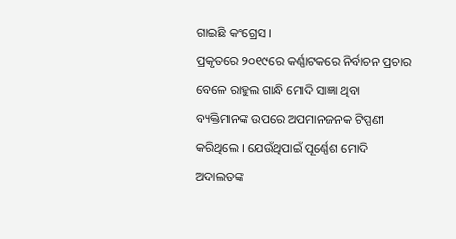ଗାଇଛି କଂଗ୍ରେସ ।
ପ୍ରକୃତରେ ୨୦୧୯ରେ କର୍ଣ୍ଣାଟକରେ ନିର୍ବାଚନ ପ୍ରଚାର ବେଳେ ରାହୁଲ ଗାନ୍ଧି ମୋଦି ସାଜ୍ଞା ଥିବା ବ୍ୟକ୍ତିମାନଙ୍କ ଉପରେ ଅପମାନଜନକ ଟିପ୍ପଣୀ କରିଥିଲେ । ଯେଉଁଥିପାଇଁ ପୂର୍ଣ୍ଣେଶ ମୋଦି ଅଦାଲତଙ୍କ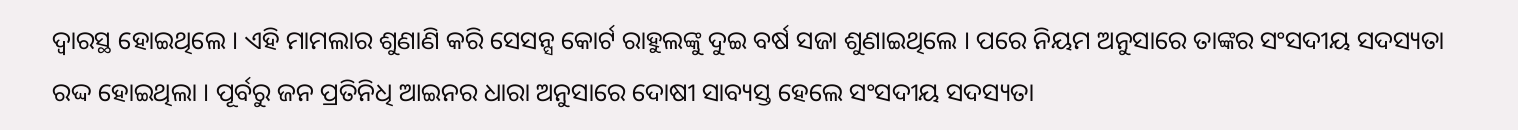ଦ୍ବାରସ୍ଥ ହୋଇଥିଲେ । ଏହି ମାମଲାର ଶୁଣାଣି କରି ସେସନ୍ସ କୋର୍ଟ ରାହୁଲଙ୍କୁ ଦୁଇ ବର୍ଷ ସଜା ଶୁଣାଇଥିଲେ । ପରେ ନିୟମ ଅନୁସାରେ ତାଙ୍କର ସଂସଦୀୟ ସଦସ୍ୟତା ରଦ୍ଦ ହୋଇଥିଲା । ପୂର୍ବରୁ ଜନ ପ୍ରତିନିଧି ଆଇନର ଧାରା ଅନୁସାରେ ଦୋଷୀ ସାବ୍ୟସ୍ତ ହେଲେ ସଂସଦୀୟ ସଦସ୍ୟତା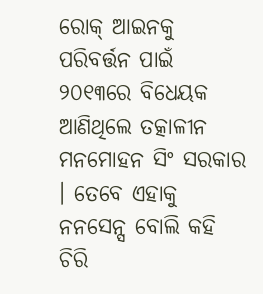ରୋକ୍ ଆଇନକୁ ପରିବର୍ତ୍ତନ ପାଇଁ ୨୦୧୩ରେ ବିଧେୟକ ଆଣିଥିଲେ ତତ୍କାଳୀନ ମନମୋହନ ସିଂ ସରକାର । ତେବେ ଏହାକୁ ନନସେନ୍ସ ବୋଲି କହି ଚିରି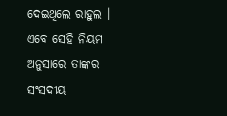ଦେଇଥିଲେ ରାହୁଲ । ଏବେ ସେହି ନିୟମ ଅନୁସାରେ ତାଙ୍କର ସଂସଦୀୟ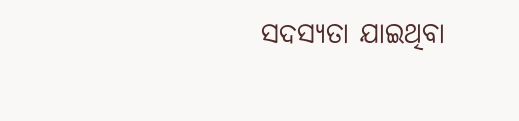ସଦସ୍ୟତା ଯାଇଥିବା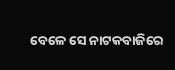ବେଳେ ସେ ନାଟକବାଜିରେ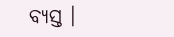ବ୍ୟସ୍ତ ।